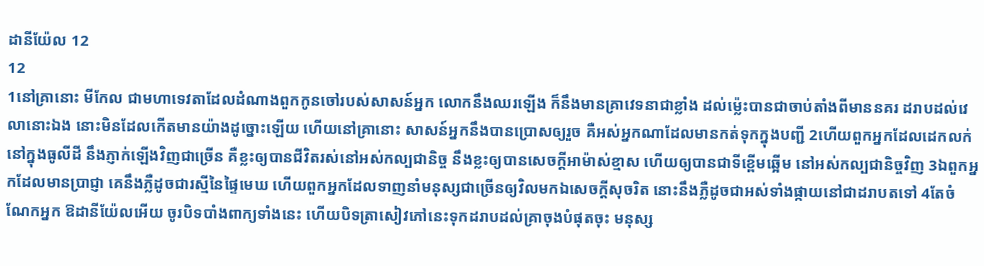ដានីយ៉ែល 12
12
1នៅគ្រានោះ មីកែល ជាមហាទេវតាដែលដំណាងពួកកូនចៅរបស់សាសន៍អ្នក លោកនឹងឈរឡើង ក៏នឹងមានគ្រាវេទនាជាខ្លាំង ដល់ម៉្លេះបានជាចាប់តាំងពីមាននគរ ដរាបដល់វេលានោះឯង នោះមិនដែលកើតមានយ៉ាងដូច្នោះឡើយ ហើយនៅគ្រានោះ សាសន៍អ្នកនឹងបានប្រោសឲ្យរួច គឺអស់អ្នកណាដែលមានកត់ទុកក្នុងបញ្ជី 2ហើយពួកអ្នកដែលដេកលក់នៅក្នុងធូលីដី នឹងភ្ញាក់ឡើងវិញជាច្រើន គឺខ្លះឲ្យបានជីវិតរស់នៅអស់កល្បជានិច្ច នឹងខ្លះឲ្យបានសេចក្ដីអាម៉ាស់ខ្មាស ហើយឲ្យបានជាទីខ្ពើមឆ្អើម នៅអស់កល្បជានិច្ចវិញ 3ឯពួកអ្នកដែលមានប្រាជ្ញា គេនឹងភ្លឺដូចជារស្មីនៃផ្ទៃមេឃ ហើយពួកអ្នកដែលទាញនាំមនុស្សជាច្រើនឲ្យវិលមកឯសេចក្ដីសុចរិត នោះនឹងភ្លឺដូចជាអស់ទាំងផ្កាយនៅជាដរាបតទៅ 4តែចំណែកអ្នក ឱដានីយ៉ែលអើយ ចូរបិទបាំងពាក្យទាំងនេះ ហើយបិទត្រាសៀវភៅនេះទុកដរាបដល់គ្រាចុងបំផុតចុះ មនុស្ស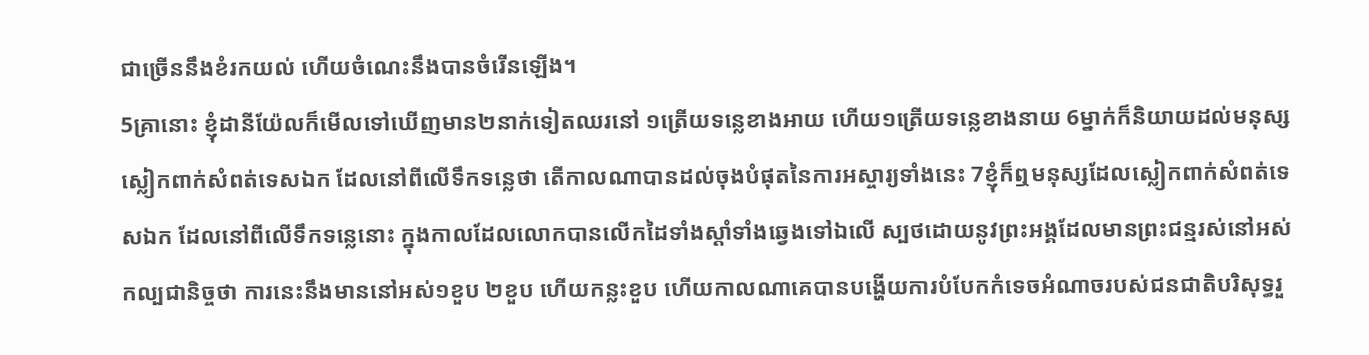ជាច្រើននឹងខំរកយល់ ហើយចំណេះនឹងបានចំរើនឡើង។
5គ្រានោះ ខ្ញុំដានីយ៉ែលក៏មើលទៅឃើញមាន២នាក់ទៀតឈរនៅ ១ត្រើយទន្លេខាងអាយ ហើយ១ត្រើយទន្លេខាងនាយ 6ម្នាក់ក៏និយាយដល់មនុស្សស្លៀកពាក់សំពត់ទេសឯក ដែលនៅពីលើទឹកទន្លេថា តើកាលណាបានដល់ចុងបំផុតនៃការអស្ចារ្យទាំងនេះ 7ខ្ញុំក៏ឮមនុស្សដែលស្លៀកពាក់សំពត់ទេសឯក ដែលនៅពីលើទឹកទន្លេនោះ ក្នុងកាលដែលលោកបានលើកដៃទាំងស្តាំទាំងឆ្វេងទៅឯលើ ស្បថដោយនូវព្រះអង្គដែលមានព្រះជន្មរស់នៅអស់កល្បជានិច្ចថា ការនេះនឹងមាននៅអស់១ខួប ២ខួប ហើយកន្លះខួប ហើយកាលណាគេបានបង្ហើយការបំបែកកំទេចអំណាចរបស់ជនជាតិបរិសុទ្ធរួ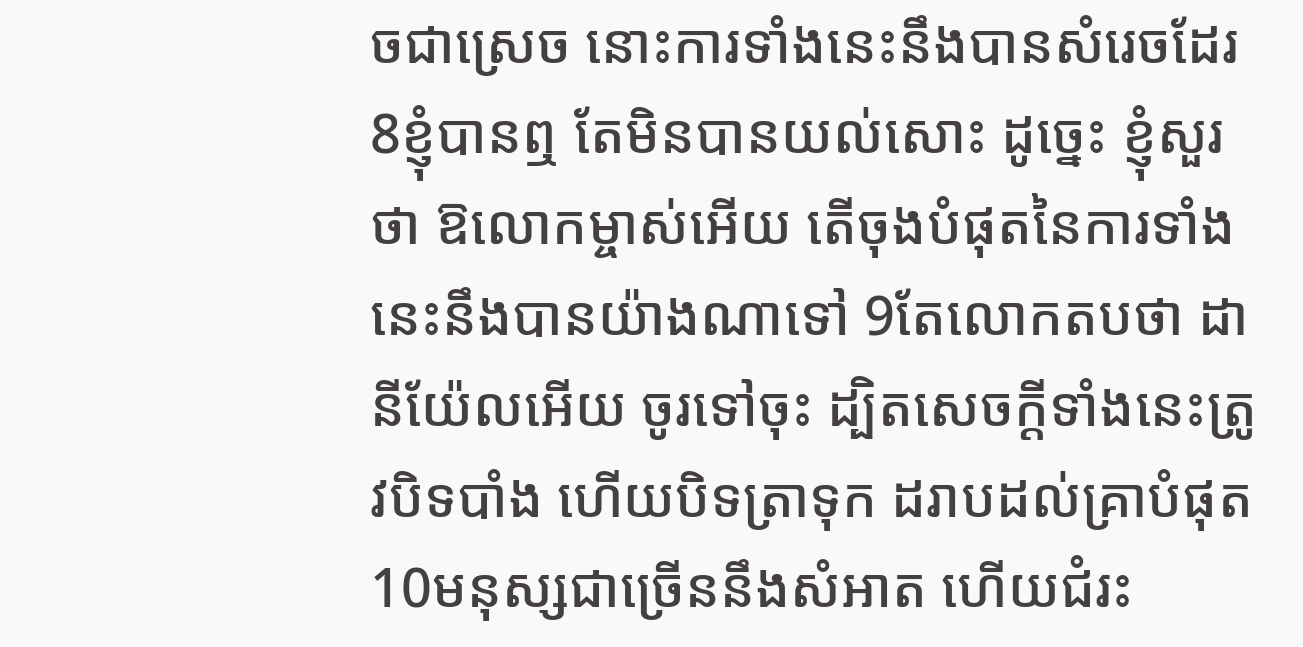ចជាស្រេច នោះការទាំងនេះនឹងបានសំរេចដែរ 8ខ្ញុំបានឮ តែមិនបានយល់សោះ ដូច្នេះ ខ្ញុំសួរថា ឱលោកម្ចាស់អើយ តើចុងបំផុតនៃការទាំងនេះនឹងបានយ៉ាងណាទៅ 9តែលោកតបថា ដានីយ៉ែលអើយ ចូរទៅចុះ ដ្បិតសេចក្ដីទាំងនេះត្រូវបិទបាំង ហើយបិទត្រាទុក ដរាបដល់គ្រាបំផុត 10មនុស្សជាច្រើននឹងសំអាត ហើយជំរះ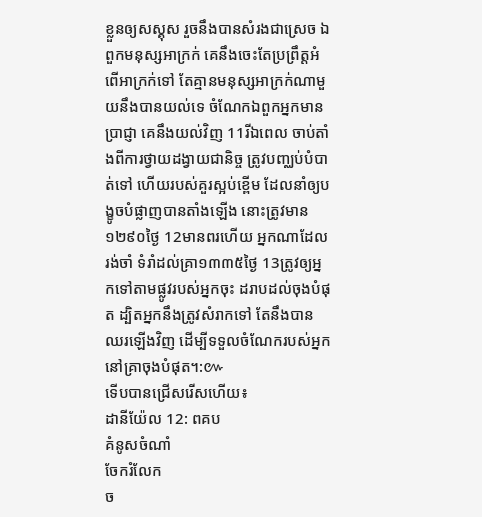ខ្លួនឲ្យសស្គុស រួចនឹងបានសំរងជាស្រេច ឯពួកមនុស្សអាក្រក់ គេនឹងចេះតែប្រព្រឹត្តអំពើអាក្រក់ទៅ តែគ្មានមនុស្សអាក្រក់ណាមួយនឹងបានយល់ទេ ចំណែកឯពួកអ្នកមានប្រាជ្ញា គេនឹងយល់វិញ 11រីឯពេល ចាប់តាំងពីការថ្វាយដង្វាយជានិច្ច ត្រូវបញ្ឈប់បំបាត់ទៅ ហើយរបស់គួរស្អប់ខ្ពើម ដែលនាំឲ្យបង្ខូចបំផ្លាញបានតាំងឡើង នោះត្រូវមាន១២៩០ថ្ងៃ 12មានពរហើយ អ្នកណាដែលរង់ចាំ ទំរាំដល់គ្រា១៣៣៥ថ្ងៃ 13ត្រូវឲ្យអ្នកទៅតាមផ្លូវរបស់អ្នកចុះ ដរាបដល់ចុងបំផុត ដ្បិតអ្នកនឹងត្រូវសំរាកទៅ តែនឹងបានឈរឡើងវិញ ដើម្បីទទួលចំណែករបស់អ្នកនៅគ្រាចុងបំផុត។:៚
ទើបបានជ្រើសរើសហើយ៖
ដានីយ៉ែល 12: ពគប
គំនូសចំណាំ
ចែករំលែក
ច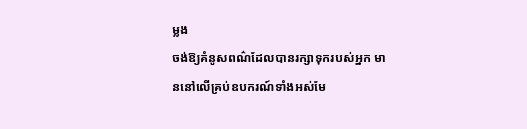ម្លង
ចង់ឱ្យគំនូសពណ៌ដែលបានរក្សាទុករបស់អ្នក មាននៅលើគ្រប់ឧបករណ៍ទាំងអស់មែ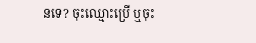នទេ? ចុះឈ្មោះប្រើ ឬចុះ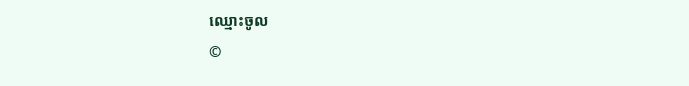ឈ្មោះចូល
©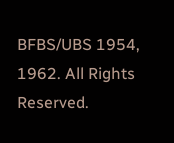BFBS/UBS 1954, 1962. All Rights Reserved.